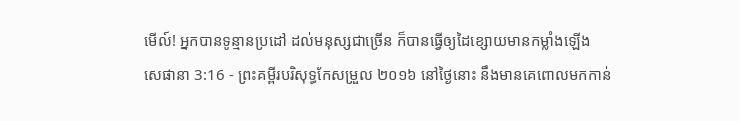មើល៍! អ្នកបានទូន្មានប្រដៅ ដល់មនុស្សជាច្រើន ក៏បានធ្វើឲ្យដៃខ្សោយមានកម្លាំងឡើង
សេផានា 3:16 - ព្រះគម្ពីរបរិសុទ្ធកែសម្រួល ២០១៦ នៅថ្ងៃនោះ នឹងមានគេពោលមកកាន់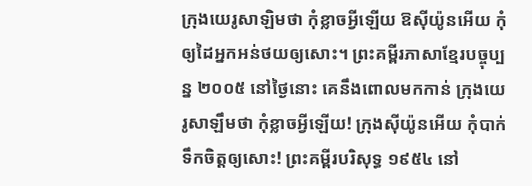ក្រុងយេរូសាឡិមថា កុំខ្លាចអ្វីឡើយ ឱស៊ីយ៉ូនអើយ កុំឲ្យដៃអ្នកអន់ថយឲ្យសោះ។ ព្រះគម្ពីរភាសាខ្មែរបច្ចុប្បន្ន ២០០៥ នៅថ្ងៃនោះ គេនឹងពោលមកកាន់ ក្រុងយេរូសាឡឹមថា កុំខ្លាចអ្វីឡើយ! ក្រុងស៊ីយ៉ូនអើយ កុំបាក់ទឹកចិត្តឲ្យសោះ! ព្រះគម្ពីរបរិសុទ្ធ ១៩៥៤ នៅ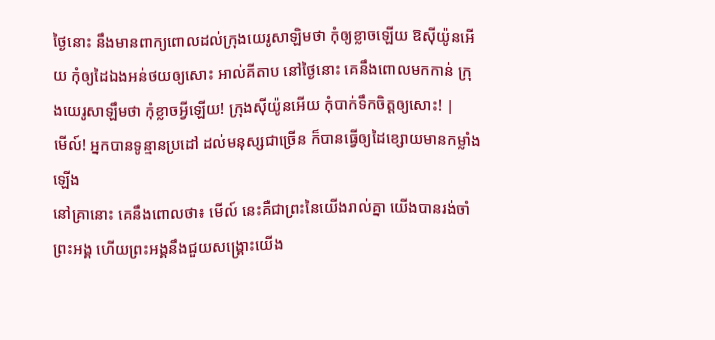ថ្ងៃនោះ នឹងមានពាក្យពោលដល់ក្រុងយេរូសាឡិមថា កុំឲ្យខ្លាចឡើយ ឱស៊ីយ៉ូនអើយ កុំឲ្យដៃឯងអន់ថយឲ្យសោះ អាល់គីតាប នៅថ្ងៃនោះ គេនឹងពោលមកកាន់ ក្រុងយេរូសាឡឹមថា កុំខ្លាចអ្វីឡើយ! ក្រុងស៊ីយ៉ូនអើយ កុំបាក់ទឹកចិត្តឲ្យសោះ! |
មើល៍! អ្នកបានទូន្មានប្រដៅ ដល់មនុស្សជាច្រើន ក៏បានធ្វើឲ្យដៃខ្សោយមានកម្លាំងឡើង
នៅគ្រានោះ គេនឹងពោលថា៖ មើល៍ នេះគឺជាព្រះនៃយើងរាល់គ្នា យើងបានរង់ចាំព្រះអង្គ ហើយព្រះអង្គនឹងជួយសង្គ្រោះយើង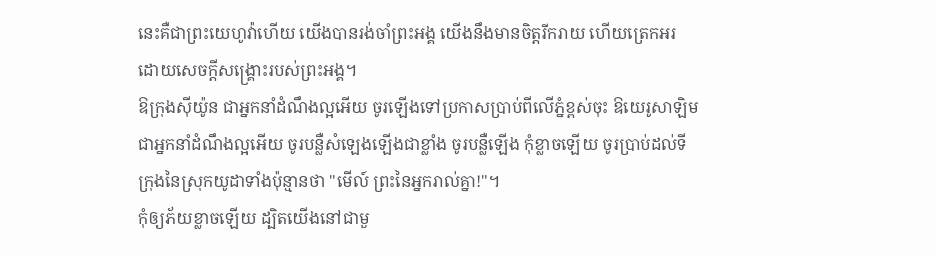នេះគឺជាព្រះយេហូវ៉ាហើយ យើងបានរង់ចាំព្រះអង្គ យើងនឹងមានចិត្តរីករាយ ហើយត្រេកអរ ដោយសេចក្ដីសង្គ្រោះរបស់ព្រះអង្គ។
ឱក្រុងស៊ីយ៉ូន ជាអ្នកនាំដំណឹងល្អអើយ ចូរឡើងទៅប្រកាសប្រាប់ពីលើភ្នំខ្ពស់ចុះ ឱយេរូសាឡិម ជាអ្នកនាំដំណឹងល្អអើយ ចូរបន្លឺសំឡេងឡើងជាខ្លាំង ចូរបន្លឺឡើង កុំខ្លាចឡើយ ចូរប្រាប់ដល់ទីក្រុងនៃស្រុកយូដាទាំងប៉ុន្មានថា "មើល៍ ព្រះនៃអ្នករាល់គ្នា!"។
កុំឲ្យភ័យខ្លាចឡើយ ដ្បិតយើងនៅជាមួ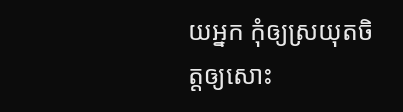យអ្នក កុំឲ្យស្រយុតចិត្តឲ្យសោះ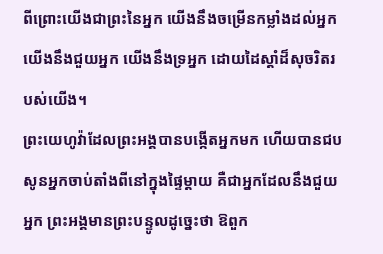ពីព្រោះយើងជាព្រះនៃអ្នក យើងនឹងចម្រើនកម្លាំងដល់អ្នក យើងនឹងជួយអ្នក យើងនឹងទ្រអ្នក ដោយដៃស្តាំដ៏សុចរិតរបស់យើង។
ព្រះយេហូវ៉ាដែលព្រះអង្គបានបង្កើតអ្នកមក ហើយបានជបសូនអ្នកចាប់តាំងពីនៅក្នុងផ្ទៃម្តាយ គឺជាអ្នកដែលនឹងជួយអ្នក ព្រះអង្គមានព្រះបន្ទូលដូច្នេះថា ឱពួក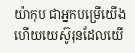យ៉ាកុប ជាអ្នកបម្រើយើង ហើយយេស៊ូរុនដែលយើ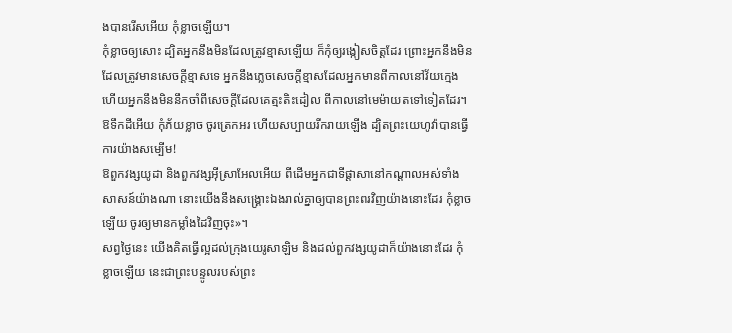ងបានរើសអើយ កុំខ្លាចឡើយ។
កុំខ្លាចឲ្យសោះ ដ្បិតអ្នកនឹងមិនដែលត្រូវខ្មាសឡើយ ក៏កុំឲ្យរង្កៀសចិត្តដែរ ព្រោះអ្នកនឹងមិនដែលត្រូវមានសេចក្ដីខ្មាសទេ អ្នកនឹងភ្លេចសេចក្ដីខ្មាសដែលអ្នកមានពីកាលនៅវ័យក្មេង ហើយអ្នកនឹងមិននឹកចាំពីសេចក្ដីដែលគេត្មះតិះដៀល ពីកាលនៅមេម៉ាយតទៅទៀតដែរ។
ឱទឹកដីអើយ កុំភ័យខ្លាច ចូរត្រេកអរ ហើយសប្បាយរីករាយឡើង ដ្បិតព្រះយេហូវ៉ាបានធ្វើការយ៉ាងសម្បើម!
ឱពួកវង្សយូដា និងពួកវង្សអ៊ីស្រាអែលអើយ ពីដើមអ្នកជាទីផ្ដាសានៅកណ្ដាលអស់ទាំងសាសន៍យ៉ាងណា នោះយើងនឹងសង្គ្រោះឯងរាល់គ្នាឲ្យបានព្រះពរវិញយ៉ាងនោះដែរ កុំខ្លាចឡើយ ចូរឲ្យមានកម្លាំងដៃវិញចុះ»។
សព្វថ្ងៃនេះ យើងគិតធ្វើល្អដល់ក្រុងយេរូសាឡិម និងដល់ពួកវង្សយូដាក៏យ៉ាងនោះដែរ កុំខ្លាចឡើយ នេះជាព្រះបន្ទូលរបស់ព្រះ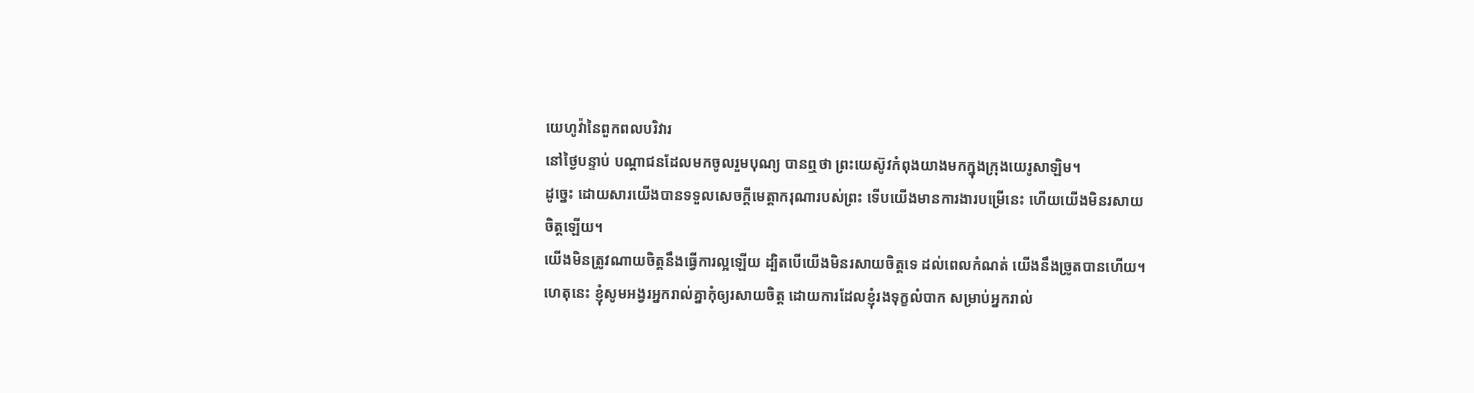យេហូវ៉ានៃពួកពលបរិវារ
នៅថ្ងៃបន្ទាប់ បណ្តាជនដែលមកចូលរួមបុណ្យ បានឮថា ព្រះយេស៊ូវកំពុងយាងមកក្នុងក្រុងយេរូសាឡិម។
ដូច្នេះ ដោយសារយើងបានទទួលសេចក្តីមេត្តាករុណារបស់ព្រះ ទើបយើងមានការងារបម្រើនេះ ហើយយើងមិនរសាយចិត្តឡើយ។
យើងមិនត្រូវណាយចិត្តនឹងធ្វើការល្អឡើយ ដ្បិតបើយើងមិនរសាយចិត្តទេ ដល់ពេលកំណត់ យើងនឹងច្រូតបានហើយ។
ហេតុនេះ ខ្ញុំសូមអង្វរអ្នករាល់គ្នាកុំឲ្យរសាយចិត្ត ដោយការដែលខ្ញុំរងទុក្ខលំបាក សម្រាប់អ្នករាល់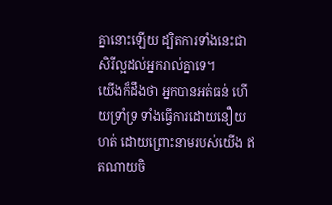គ្នានោះឡើយ ដ្បិតការទាំងនេះជាសិរីល្អដល់អ្នករាល់គ្នាទេ។
យើងក៏ដឹងថា អ្នកបានអត់ធន់ ហើយទ្រាំទ្រ ទាំងធ្វើការដោយនឿយហត់ ដោយព្រោះនាមរបស់យើង ឥតណាយចិ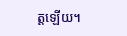ត្តឡើយ។